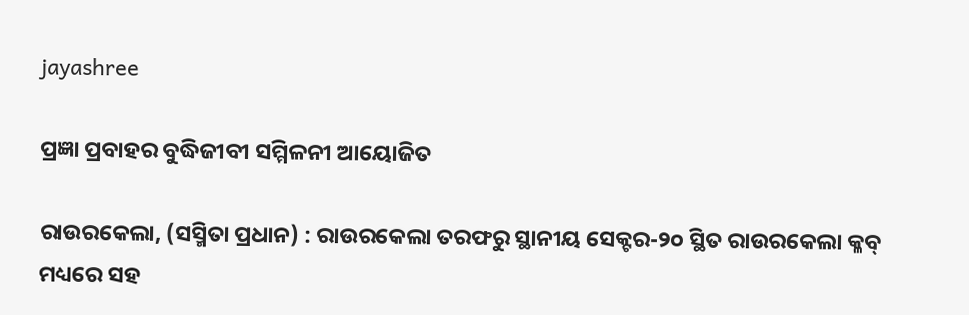jayashree

ପ୍ରଜ୍ଞା ପ୍ରବାହର ବୁଦ୍ଧିଜୀବୀ ସମ୍ମିଳନୀ ଆୟୋଜିତ

ରାଉରକେଲା, (ସସ୍ମିତା ପ୍ରଧାନ) : ରାଉରକେଲା ତରଫରୁ ସ୍ଥାନୀୟ ସେକ୍ଟର-୨୦ ସ୍ଥିତ ରାଉରକେଲା କ୍ଳବ୍ ମଧ୍ୟରେ ସହ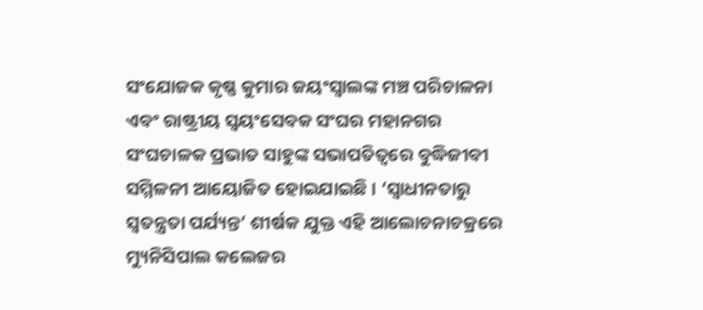ସଂଯୋଜକ କୃଷ୍ଣ କୁମାର ଜୟଂସ୍ୱାଲଙ୍କ ମଞ୍ଚ ପରିଚାଳନା ଏବଂ ରାଷ୍ଟ୍ରୀୟ ସ୍ୱୟଂସେବକ ସଂଘର ମହାନଗର ସଂଘଚାଳକ ପ୍ରଭାତ ସାହୁଙ୍କ ସଭାପତିତ୍ୱରେ ବୁଦ୍ଧିଜୀବୀ ସମ୍ମିଳନୀ ଆୟୋଜିତ ହୋଇଯାଇଛି । ‘ସ୍ୱାଧୀନତାରୁ ସ୍ୱତନ୍ତ୍ରତା ପର୍ଯ୍ୟନ୍ତ’ ଶୀର୍ଷକ ଯୁକ୍ତ ଏହି ଆଲୋଚନାଚକ୍ରରେ ମ୍ୟୁନିସିପାଲ କଲେଜର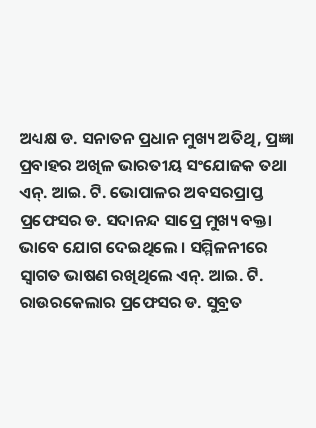ଅଧ୍ୟକ୍ଷ ଡ. ସନାତନ ପ୍ରଧାନ ମୁଖ୍ୟ ଅତିଥି, ପ୍ରଜ୍ଞା ପ୍ରବାହର ଅଖିଳ ଭାରତୀୟ ସଂଯୋଜକ ତଥା ଏନ୍. ଆଇ. ଟି. ଭୋପାଳର ଅବସରପ୍ରାପ୍ତ ପ୍ରଫେସର ଡ. ସଦାନନ୍ଦ ସାପ୍ରେ ମୁଖ୍ୟ ବକ୍ତା ଭାବେ ଯୋଗ ଦେଇଥିଲେ । ସମ୍ମିଳନୀରେ ସ୍ୱାଗତ ଭାଷଣ ରଖିଥିଲେ ଏନ୍. ଆଇ. ଟି. ରାଉରକେଲାର ପ୍ରଫେସର ଡ. ସୁବ୍ରତ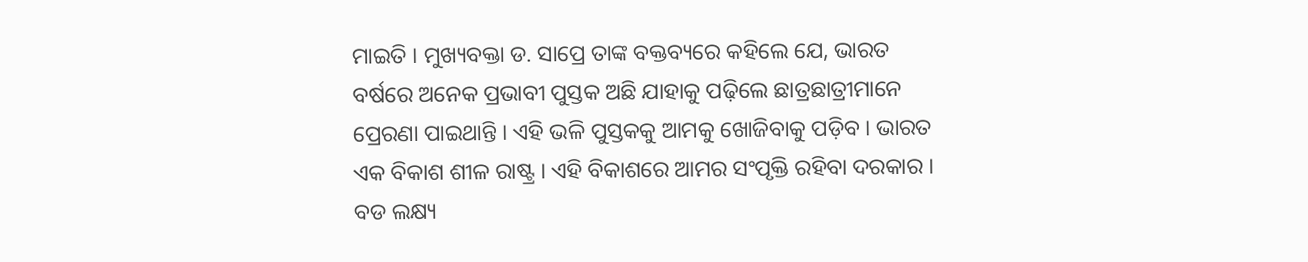ମାଇତି । ମୁଖ୍ୟବକ୍ତା ଡ. ସାପ୍ରେ ତାଙ୍କ ବକ୍ତବ୍ୟରେ କହିଲେ ଯେ, ଭାରତ ବର୍ଷରେ ଅନେକ ପ୍ରଭାବୀ ପୁସ୍ତକ ଅଛି ଯାହାକୁ ପଢ଼ିଲେ ଛାତ୍ରଛାତ୍ରୀମାନେ ପ୍ରେରଣା ପାଇଥାନ୍ତି । ଏହି ଭଳି ପୁସ୍ତକକୁ ଆମକୁ ଖୋଜିବାକୁ ପଡ଼ିବ । ଭାରତ ଏକ ବିକାଶ ଶୀଳ ରାଷ୍ଟ୍ର । ଏହି ବିକାଶରେ ଆମର ସଂପୃକ୍ତି ରହିବା ଦରକାର । ବଡ ଲକ୍ଷ୍ୟ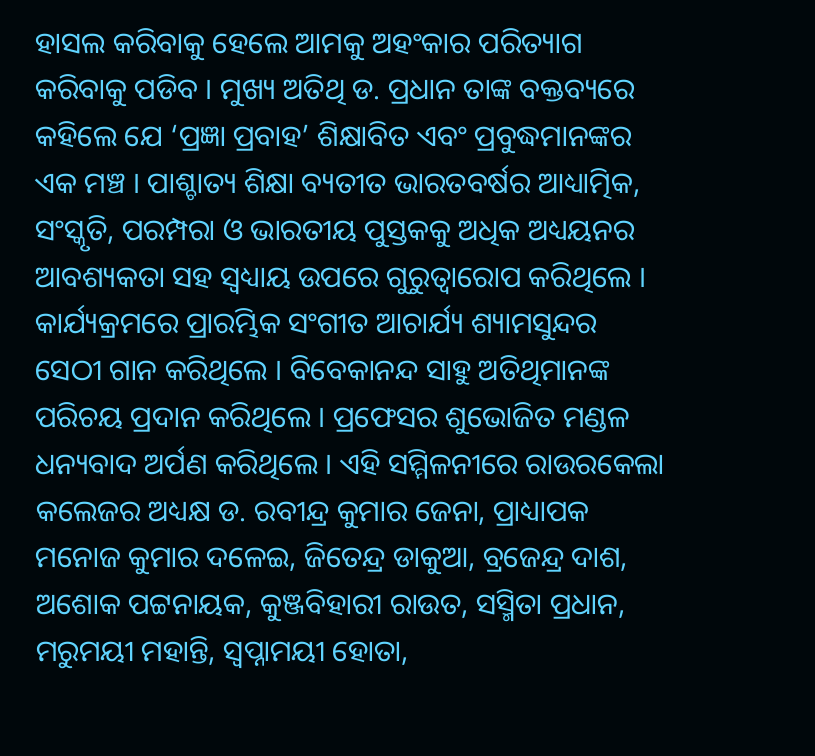ହାସଲ କରିବାକୁ ହେଲେ ଆମକୁ ଅହଂକାର ପରିତ୍ୟାଗ କରିବାକୁ ପଡିବ । ମୁଖ୍ୟ ଅତିଥି ଡ. ପ୍ରଧାନ ତାଙ୍କ ବକ୍ତବ୍ୟରେ କହିଲେ ଯେ ‘ପ୍ରଜ୍ଞା ପ୍ରବାହ’ ଶିକ୍ଷାବିତ ଏବଂ ପ୍ରବୁଦ୍ଧମାନଙ୍କର ଏକ ମଞ୍ଚ । ପାଶ୍ଚାତ୍ୟ ଶିକ୍ଷା ବ୍ୟତୀତ ଭାରତବର୍ଷର ଆଧ୍ୟାତ୍ମିକ, ସଂସ୍କୃତି, ପରମ୍ପରା ଓ ଭାରତୀୟ ପୁସ୍ତକକୁ ଅଧିକ ଅଧ୍ୟୟନର ଆବଶ୍ୟକତା ସହ ସ୍ୱଧ୍ୟାୟ ଉପରେ ଗୁରୁତ୍ୱାରୋପ କରିଥିଲେ । କାର୍ଯ୍ୟକ୍ରମରେ ପ୍ରାରମ୍ଭିକ ସଂଗୀତ ଆଚାର୍ଯ୍ୟ ଶ୍ୟାମସୁନ୍ଦର ସେଠୀ ଗାନ କରିଥିଲେ । ବିବେକାନନ୍ଦ ସାହୁ ଅତିଥିମାନଙ୍କ ପରିଚୟ ପ୍ରଦାନ କରିଥିଲେ । ପ୍ରଫେସର ଶୁଭୋଜିତ ମଣ୍ଡଳ ଧନ୍ୟବାଦ ଅର୍ପଣ କରିଥିଲେ । ଏହି ସମ୍ମିଳନୀରେ ରାଉରକେଲା କଲେଜର ଅଧ୍ୟକ୍ଷ ଡ. ରବୀନ୍ଦ୍ର କୁମାର ଜେନା, ପ୍ରାଧ୍ୟାପକ ମନୋଜ କୁମାର ଦଳେଇ, ଜିତେନ୍ଦ୍ର ଡାକୁଆ, ବ୍ରଜେନ୍ଦ୍ର ଦାଶ, ଅଶୋକ ପଟ୍ଟନାୟକ, କୁଞ୍ଜବିହାରୀ ରାଉତ, ସସ୍ମିତା ପ୍ରଧାନ, ମରୁମୟୀ ମହାନ୍ତି, ସ୍ୱପ୍ନାମୟୀ ହୋତା,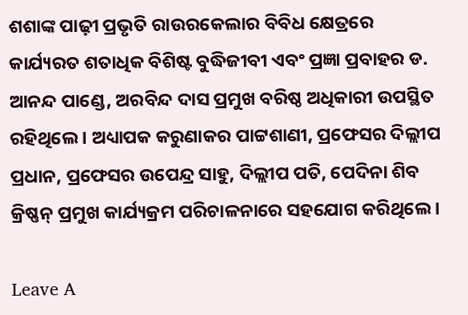ଶଶାଙ୍କ ପାଢ଼ୀ ପ୍ରଭୃତି ରାଉରକେଲାର ବିବିଧ କ୍ଷେତ୍ରରେ କାର୍ଯ୍ୟରତ ଶତାଧିକ ବିଶିଷ୍ଟ ବୁଦ୍ଧିଜୀବୀ ଏବଂ ପ୍ରଜ୍ଞା ପ୍ରବାହର ଡ. ଆନନ୍ଦ ପାଣ୍ଡେ, ଅରବିନ୍ଦ ଦାସ ପ୍ରମୁଖ ବରିଷ୍ଠ ଅଧିକାରୀ ଉପସ୍ଥିତ ରହିଥିଲେ । ଅଧ୍ୟାପକ କରୁଣାକର ପାଟ୍ଟଶାଣୀ, ପ୍ରଫେସର ଦିଲ୍ଲୀପ ପ୍ରଧାନ, ପ୍ରଫେସର ଉପେନ୍ଦ୍ର ସାହୁ, ଦିଲ୍ଲୀପ ପତି, ପେଦିନା ଶିବ କ୍ରିଷ୍ଣନ୍ ପ୍ରମୁଖ କାର୍ଯ୍ୟକ୍ରମ ପରିଚାଳନାରେ ସହଯୋଗ କରିଥିଲେ ।

Leave A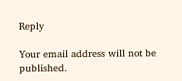Reply

Your email address will not be published.